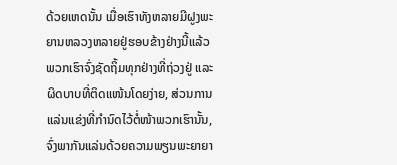ດ້ວຍເຫດນັ້ນ ເມື່ອເຮົາທັງຫລາຍມີຝູງພະຍານຫລວງຫລາຍຢູ່ຮອບຂ້າງຢ່າງນີ້ແລ້ວ ພວກເຮົາຈົ່ງຊັດຖິ້ມທຸກຢ່າງທີ່ຖ່ວງຢູ່ ແລະຜິດບາບທີ່ຕິດແໜ້ນໂດຍງ່າຍ, ສ່ວນການແລ່ນແຂ່ງທີ່ກຳນົດໄວ້ຕໍ່ໜ້າພວກເຮົານັ້ນ, ຈົ່ງພາກັນແລ່ນດ້ວຍຄວາມພຽນພະຍາຍາ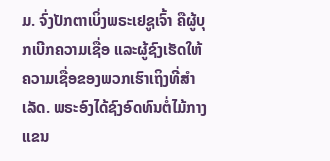ມ. ຈົ່ງປັກຕາເບິ່ງພຣະເຢຊູເຈົ້າ ຄືຜູ້ບຸກເບີກຄວາມເຊື່ອ ແລະຜູ້ຊົງເຮັດໃຫ້ຄວາມເຊື່ອຂອງພວກເຮົາເຖິງທີ່ສຳເລັດ. ພຣະອົງໄດ້ຊົງອົດທົນຕໍ່ໄມ້ກາງແຂນ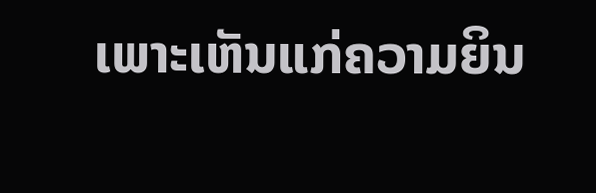ເພາະເຫັນແກ່ຄວາມຍິນ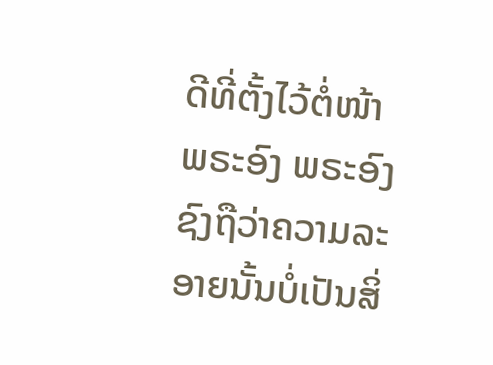ດີທີ່ຕັ້ງໄວ້ຕໍ່ໜ້າພຣະອົງ ພຣະອົງຊົງຖືວ່າຄວາມລະອາຍນັ້ນບໍ່ເປັນສິ່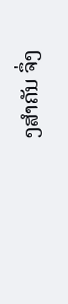ງສຳຄັນ ຈຶ່ງ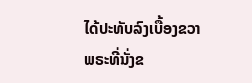ໄດ້ປະທັບລົງເບື້ອງຂວາພຣະທີ່ນັ່ງຂ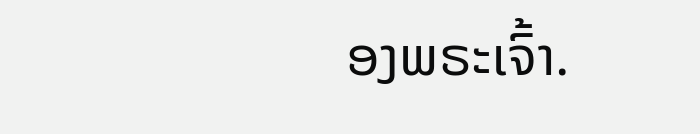ອງພຣະເຈົ້າ.